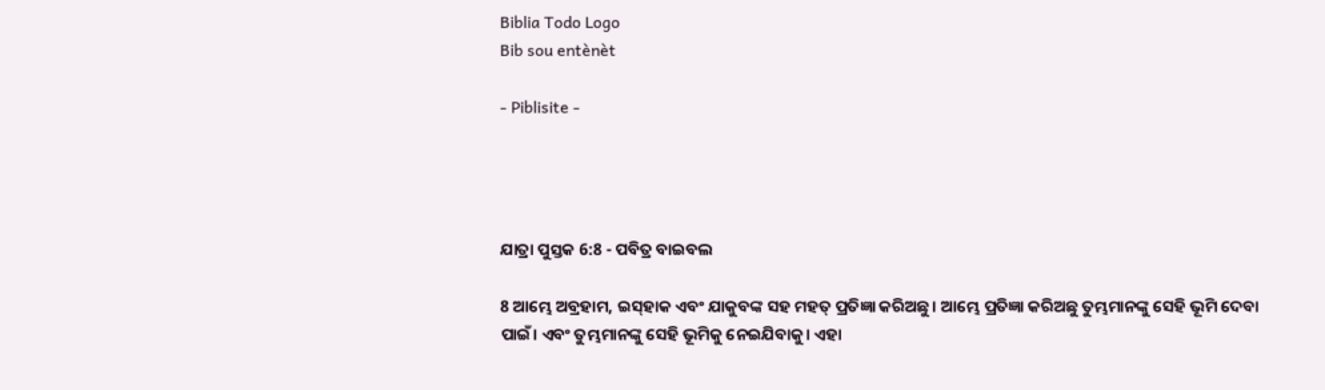Biblia Todo Logo
Bib sou entènèt

- Piblisite -




ଯାତ୍ରା ପୁସ୍ତକ 6:8 - ପବିତ୍ର ବାଇବଲ

8 ଆମ୍ଭେ ଅବ୍ରହାମ, ଇ‌ସ୍‌ହାକ ଏବଂ ଯାକୁବଙ୍କ ସହ ମହତ୍ ପ୍ରତିଜ୍ଞା କରିଅଛୁ। ଆମ୍ଭେ ପ୍ରତିଜ୍ଞା କରିଅଛୁ ତୁମ୍ଭମାନଙ୍କୁ ସେହି ଭୂମି ଦେବା ପାଇଁ। ଏବଂ ତୁମ୍ଭମାନଙ୍କୁ ସେହି ଭୂମିକୁ ନେଇଯିବାକୁ। ଏହା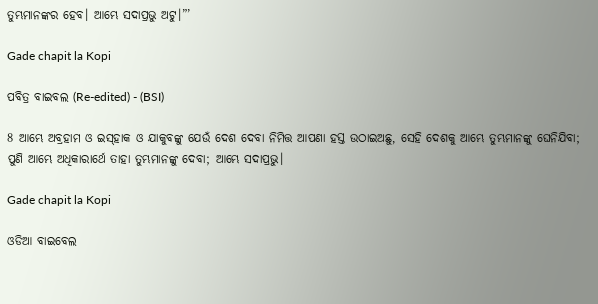ତୁମ୍ଭମାନଙ୍କର ହେବ। ଆମ୍ଭେ ସଦାପ୍ରଭୁ ଅଟୁ।”’

Gade chapit la Kopi

ପବିତ୍ର ବାଇବଲ (Re-edited) - (BSI)

8 ଆମ୍ଭେ ଅବ୍ରହାମ ଓ ଇସ୍‍ହାକ ଓ ଯାକୁବଙ୍କୁ ଯେଉଁ ଦେଶ ଦେବା ନିମିତ୍ତ ଆପଣା ହସ୍ତ ଉଠାଇଅଛୁ, ସେହି ଦେଶକୁ ଆମ୍ଭେ ତୁମ୍ଭମାନଙ୍କୁ ଘେନିଯିବା; ପୁଣି ଆମ୍ଭେ ଅଧିକାରାର୍ଥେ ତାହା ତୁମ୍ଭମାନଙ୍କୁ ଦେବା; ଆମ୍ଭେ ସଦାପ୍ରଭୁ।

Gade chapit la Kopi

ଓଡିଆ ବାଇବେଲ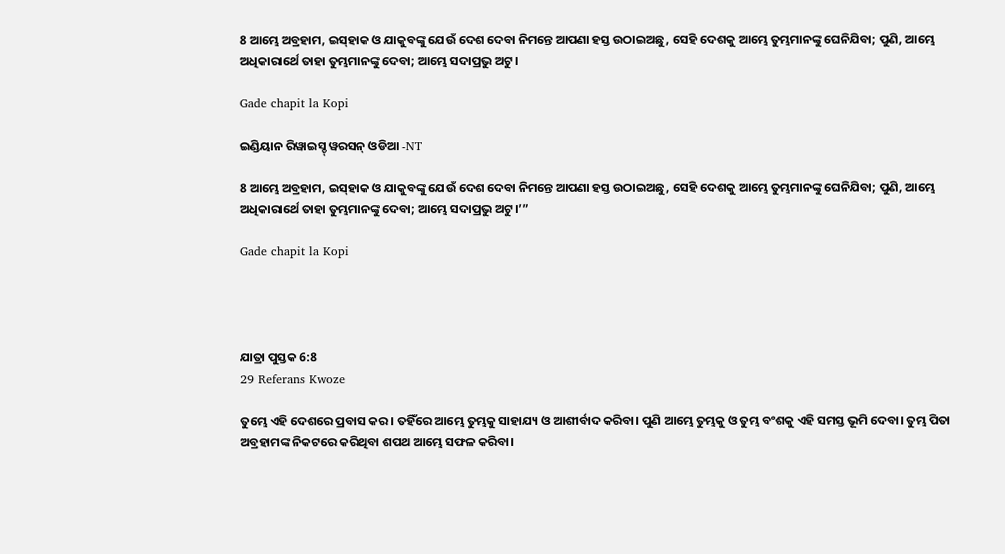8 ଆମ୍ଭେ ଅବ୍ରହାମ, ଇସ୍‍ହାକ ଓ ଯାକୁବଙ୍କୁ ଯେଉଁ ଦେଶ ଦେବା ନିମନ୍ତେ ଆପଣା ହସ୍ତ ଉଠାଇଅଛୁ, ସେହି ଦେଶକୁ ଆମ୍ଭେ ତୁମ୍ଭମାନଙ୍କୁ ଘେନିଯିବା; ପୁଣି, ଆମ୍ଭେ ଅଧିକାରାର୍ଥେ ତାହା ତୁମ୍ଭମାନଙ୍କୁ ଦେବା; ଆମ୍ଭେ ସଦାପ୍ରଭୁ ଅଟୁ।

Gade chapit la Kopi

ଇଣ୍ଡିୟାନ ରିୱାଇସ୍ଡ୍ ୱରସନ୍ ଓଡିଆ -NT

8 ଆମ୍ଭେ ଅବ୍ରହାମ, ଇସ୍‌ହାକ ଓ ଯାକୁବଙ୍କୁ ଯେଉଁ ଦେଶ ଦେବା ନିମନ୍ତେ ଆପଣା ହସ୍ତ ଉଠାଇଅଛୁ, ସେହି ଦେଶକୁ ଆମ୍ଭେ ତୁମ୍ଭମାନଙ୍କୁ ଘେନିଯିବା; ପୁଣି, ଆମ୍ଭେ ଅଧିକାରାର୍ଥେ ତାହା ତୁମ୍ଭମାନଙ୍କୁ ଦେବା; ଆମ୍ଭେ ସଦାପ୍ରଭୁ ଅଟୁ।’”

Gade chapit la Kopi




ଯାତ୍ରା ପୁସ୍ତକ 6:8
29 Referans Kwoze

ତୁମ୍ଭେ ଏହି ଦେଶରେ ପ୍ରବାସ କର। ତହିଁରେ ଆମ୍ଭେ ତୁମ୍ଭକୁ ସାହାଯ୍ୟ ଓ ଆଶୀର୍ବାଦ କରିବା। ପୁଣି ଆମ୍ଭେ ତୁମ୍ଭକୁ ଓ ତୁମ୍ଭ ବଂଶକୁ ଏହି ସମସ୍ତ ଭୂମି ଦେବା। ତୁମ୍ଭ ପିତା ଅବ୍ରହାମଙ୍କ ନିକଟରେ କରିଥିବା ଶପଥ ଆମ୍ଭେ ସଫଳ କରିବା।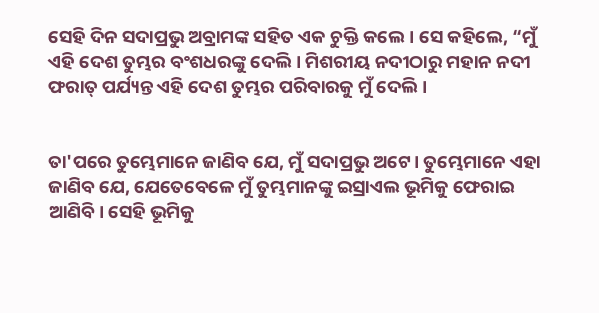ସେହି ଦିନ ସଦାପ୍ରଭୁ ଅବ୍ରାମଙ୍କ ସହିତ ଏକ ଚୁକ୍ତି କଲେ। ସେ କହିଲେ, “ମୁଁ ଏହି ଦେଶ ତୁମ୍ଭର ବଂଶଧରଙ୍କୁ ଦେଲି। ମିଶରୀୟ ନଦୀଠାରୁ ମହାନ ନଦୀ ଫରାତ୍ ପର୍ଯ୍ୟନ୍ତ ଏହି ଦେଶ ତୁମ୍ଭର ପରିବାରକୁ ମୁଁ ଦେଲି।


ତା'ପରେ ତୁମ୍ଭେମାନେ ଜାଣିବ ଯେ, ମୁଁ ସଦାପ୍ରଭୁ ଅଟେ। ତୁମ୍ଭେମାନେ ଏହା ଜାଣିବ ଯେ, ଯେତେବେଳେ ମୁଁ ତୁମ୍ଭମାନଙ୍କୁ ଇସ୍ରାଏଲ ଭୂମିକୁ ଫେରାଇ ଆଣିବି। ସେହି ଭୂମିକୁ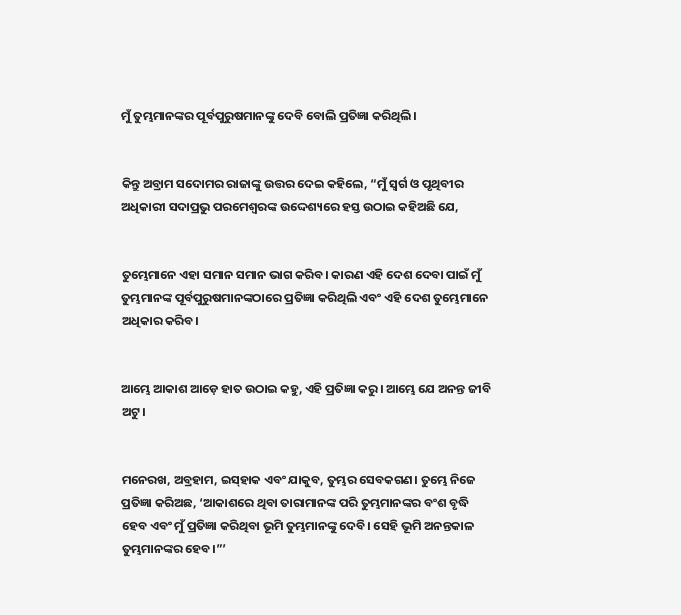ମୁଁ ତୁମ୍ଭମାନଙ୍କର ପୂର୍ବପୁରୁଷମାନଙ୍କୁ ଦେବି ବୋଲି ପ୍ରତିଜ୍ଞା କରିଥିଲି।


କିନ୍ତୁ ଅବ୍ରାମ ସଦୋମର ରାଜାଙ୍କୁ ଉତ୍ତର ଦେଇ କହିଲେ, “ମୁଁ ସ୍ୱର୍ଗ ଓ ପୃଥିବୀର ଅଧିକାରୀ ସଦାପ୍ରଭୁ ପରମେଶ୍ୱରଙ୍କ ଉଦ୍ଦେଶ୍ୟରେ ହସ୍ତ ଉଠାଇ କହିଅଛି ଯେ,


ତୁମ୍ଭେମାନେ ଏହା ସମାନ ସମାନ ଭାଗ କରିବ। କାରଣ ଏହି ଦେଶ ଦେବା ପାଇଁ ମୁଁ ତୁମ୍ଭମାନଙ୍କ ପୂର୍ବପୁରୁଷମାନଙ୍କଠାରେ ପ୍ରତିଜ୍ଞା କରିଥିଲି ଏବଂ ଏହି ଦେଶ ତୁମ୍ଭେମାନେ ଅଧିକାର କରିବ।


ଆମ୍ଭେ ଆକାଶ ଆଡ଼େ ହାତ ଉଠାଇ କହୁ, ଏହି ପ୍ରତିଜ୍ଞା କରୁ। ଆମ୍ଭେ ଯେ ଅନନ୍ତ ଜୀବି ଅଟୁ।


ମନେରଖ, ଅବ୍ରହାମ, ଇ‌ସ୍‌ହାକ ଏବଂ ଯାକୁବ, ତୁମ୍ଭର ସେବକଗଣ। ତୁମ୍ଭେ ନିଜେ ପ୍ରତିଜ୍ଞା କରିଅଛ, ‘ଆକାଶରେ ଥିବା ତାରାମାନଙ୍କ ପରି ତୁମ୍ଭମାନଙ୍କର ବଂଶ ବୃଦ୍ଧି ହେବ ଏବଂ ମୁଁ ପ୍ରତିଜ୍ଞା କରିଥିବା ଭୂମି ତୁମ୍ଭମାନଙ୍କୁ ଦେବି। ସେହି ଭୂମି ଅନନ୍ତକାଳ ତୁମ୍ଭମାନଙ୍କର ହେବ।”’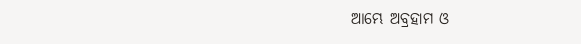ଆମ୍ଭେ ଅବ୍ରହାମ ଓ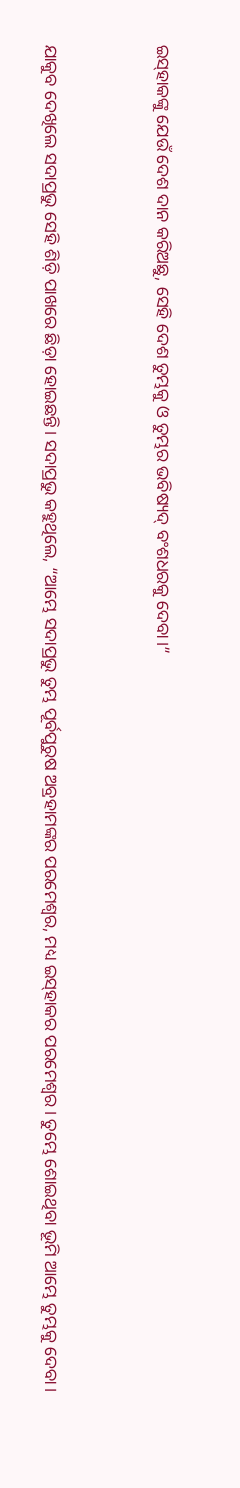ଇ‌ସ୍‌ହାକଙ୍କୁ ଯେଉଁ ଦେଶ ଦାନ କରିଅଛୁ, ସେହି ଦେଶ ତୁମ୍ଭକୁ ଓ ତୁମ୍ଭର ‌ଭବିଷ୍ୟ‌ଦ୍‌ ବଂଶଧରକୁ ଦେବା।”


ଯାକୁବ ଦେଖିଲେ ସଦାପ୍ରଭୁ ସେହି ଶିଡ଼ି ପାଖରେ ଛିଡ଼ା ହୋଇଛନ୍ତି। ସଦାପ୍ରଭୁ କହୁଥିଲେ, “ଆମ୍ଭେ ସଦାପ୍ରଭୁ ତୁମ୍ଭ ପୂର୍ବପୁରୁଷ ଅବ୍ରହାମଙ୍କର ପରମେଶ୍ୱର, ମଧ୍ୟ ଇ‌ସ୍‌ହାକର ପରମେଶ୍ୱର। ତୁମ୍ଭେ ଶୋଇଥିବା ଭୂମି ଆମ୍ଭେ ତୁମ୍ଭକୁ ଦେବା।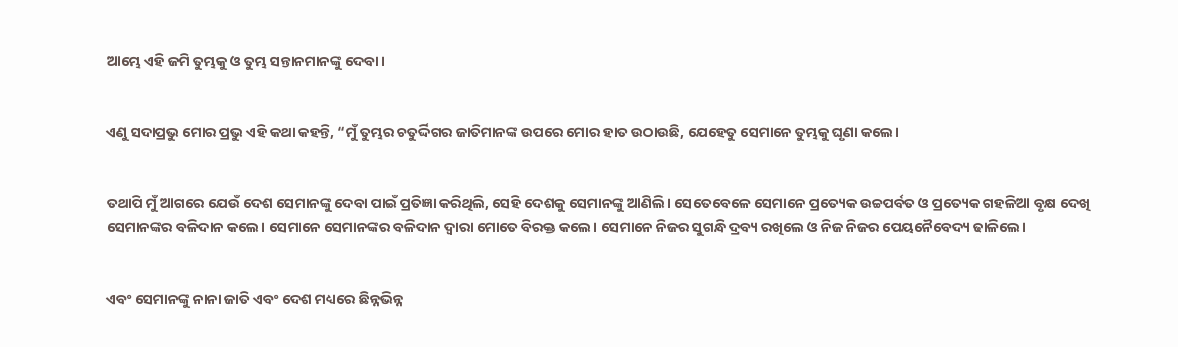ଆମ୍ଭେ ଏହି ଜମି ତୁମ୍ଭକୁ ଓ ତୁମ୍ଭ ସନ୍ତାନମାନଙ୍କୁ ଦେବା।


ଏଣୁ ସଦାପ୍ରଭୁ ମୋର ପ୍ରଭୁ ଏହି କଥା କହନ୍ତି, “ମୁଁ ତୁମ୍ଭର ଚତୁର୍ଦ୍ଦିଗର ଜାତିମାନଙ୍କ ଉପରେ ମୋର ହାତ ଉଠାଉଛି, ଯେହେତୁ ସେମାନେ ତୁମ୍ଭକୁ ଘୃଣା କଲେ।


ତଥାପି ମୁଁ ଆଗରେ ଯେଉଁ ଦେଶ ସେମାନଙ୍କୁ ଦେବା ପାଇଁ ପ୍ରତିଜ୍ଞା କରିଥିଲି, ସେହି ଦେଶକୁ ସେମାନଙ୍କୁ ଆଣିଲି। ସେତେବେଳେ ସେମାନେ ପ୍ରତ୍ୟେକ ଉଚ୍ଚପର୍ବତ ଓ ପ୍ରତ୍ୟେକ ଗହଳିଆ ବୃକ୍ଷ ଦେଖି ସେମାନଙ୍କର ବଳିଦାନ କଲେ। ସେମାନେ ସେମାନଙ୍କର ବଳିଦାନ ଦ୍ୱାରା ମୋତେ ବିରକ୍ତ କଲେ। ସେମାନେ ନିଜର ସୁଗନ୍ଧି ଦ୍ରବ୍ୟ ରଖିଲେ ଓ ନିଜ ନିଜର ପେୟନୈବେଦ୍ୟ ଢାଳିଲେ।


ଏବଂ ସେମାନଙ୍କୁ ନାନା ଜାତି ଏବଂ ଦେଶ ମଧ୍ୟରେ ଛିନ୍ନଭିନ୍ନ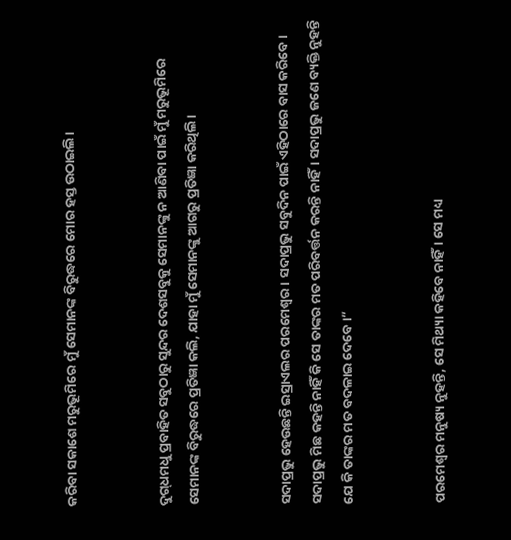କରିବା ସକାଶେ ମରୁଭୂମିରେ ମୁଁ ସେମାନଙ୍କ ବିରୁଦ୍ଧରେ ମୋର ହସ୍ତ ଉଠାଇଲି।


ଦୁ‌ଗ୍‌ଧମଧୁ ପ୍ରବାହିତ ସବୁଠାରୁ ସୁନ୍ଦର ଦେଶସବୁକୁ ସେମାନଙ୍କୁ ନ ଆଣିବା ପାଇଁ ମୁଁ ମରୁଭୂମିରେ ସେମାନଙ୍କ ବିରୁଦ୍ଧରେ ପ୍ରତିଜ୍ଞା କଲି, ଯାହା ମୁଁ ସେମାନଙ୍କୁ ଆଗରୁ ପ୍ରତିଜ୍ଞା କରିଥିଲି।


ସଦାପ୍ରଭୁ ହେଉଛନ୍ତି ଇସ୍ରାଏଲର ପରମେଶ୍ୱର। ସଦାପ୍ରଭୁ ସବୁଦିନ ପାଇଁ ଏହିଠାରେ ବାସ କରିବେ। ସଦାପ୍ରଭୁ ମିଛ କହନ୍ତି ନାହିଁ କି ସେ ତାଙ୍କର ମତ ପରିବର୍ତ୍ତନ କରନ୍ତି ନାହିଁ। ସଦାପ୍ରଭୁ ଜଣେ ବ୍ୟକ୍ତି ନୁହନ୍ତି ଯେ କି ତାଙ୍କର ମତ ବଦଳାଇ ଦେବେ।”


ପରମେଶ୍ୱର ମନୁଷ୍ୟ ନୁହନ୍ତି, ସେ ମିଥ୍ୟା କହିବେ ନାହିଁ। ସେ ମଧ୍ୟ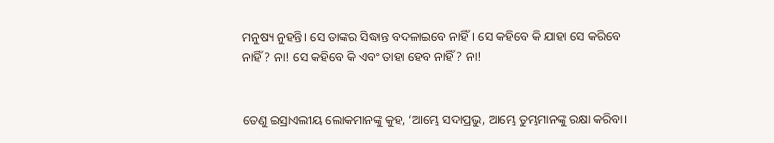ମନୁଷ୍ୟ ନୁହନ୍ତି। ସେ ତାଙ୍କର ସିଦ୍ଧାନ୍ତ ବଦଳାଇବେ ନାହିଁ। ସେ କହିବେ କି ଯାହା ସେ କରିବେ ନାହିଁ? ନା! ସେ କହିବେ କି ଏବଂ ତାହା ହେବ ନାହିଁ? ନା!


ତେଣୁ ଇସ୍ରାଏଲୀୟ ଲୋକମାନଙ୍କୁ କୁହ, ‘ଆମ୍ଭେ ସଦାପ୍ରଭୁ, ଆମ୍ଭେ ତୁମ୍ଭମାନଙ୍କୁ ରକ୍ଷା କରିବା।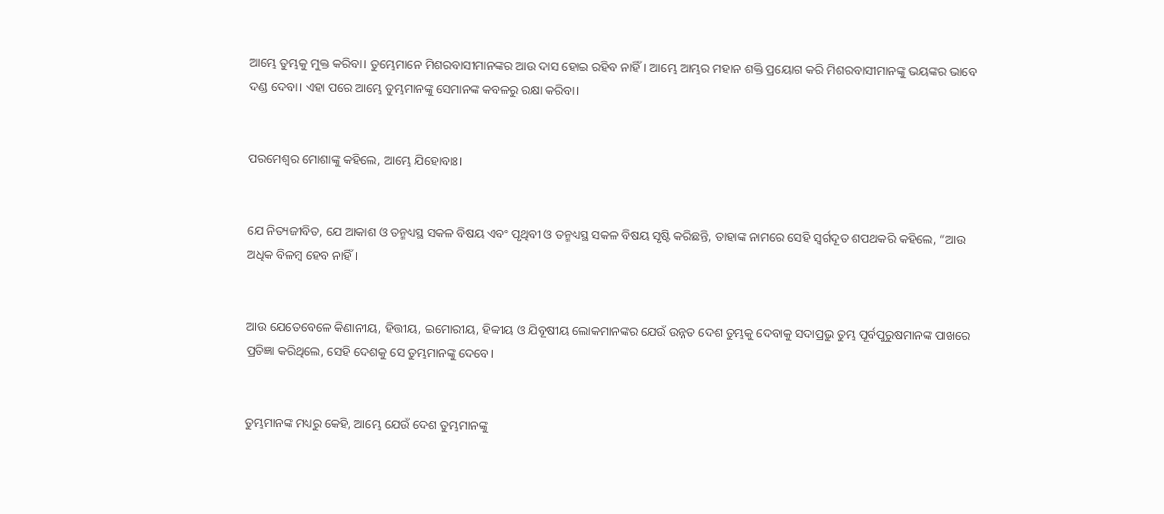ଆମ୍ଭେ ତୁମ୍ଭକୁ ମୁକ୍ତ କରିବା। ତୁମ୍ଭେମାନେ ମିଶରବାସୀମାନଙ୍କର ଆଉ ଦାସ ହୋଇ ରହିବ ନାହିଁ। ଆମ୍ଭେ ଆମ୍ଭର ମହାନ ଶକ୍ତି ପ୍ରୟୋଗ କରି ମିଶରବାସୀମାନଙ୍କୁ ଭୟଙ୍କର ଭାବେ ଦଣ୍ଡ ଦେବା। ଏହା ପରେ ଆମ୍ଭେ ତୁମ୍ଭମାନଙ୍କୁ ସେମାନଙ୍କ କବଳରୁ ରକ୍ଷା କରିବା।


ପରମେଶ୍ୱର ମୋଶାଙ୍କୁ କହିଲେ, ଆମ୍ଭେ ଯିହୋବାଃ।


ଯେ ନିତ୍ୟଜୀବିତ, ଯେ ଆକାଶ ଓ ତନ୍ମଧ୍ୟସ୍ଥ ସକଳ ବିଷୟ ଏବଂ ପୃଥିବୀ ଓ ତନ୍ମଧ୍ୟସ୍ଥ ସକଳ ବିଷୟ ସୃଷ୍ଟି କରିଛନ୍ତି, ତାହାଙ୍କ ନାମରେ ସେହି ସ୍ୱର୍ଗଦୂତ ଶପଥକରି କହିଲେ, “ଆଉ ଅଧିକ ବିଳମ୍ବ ହେବ ନାହିଁ।


ଆଉ ଯେତେବେଳେ କିଣାନୀୟ, ହିତ୍ତୀୟ, ଇମୋରୀୟ, ହିବ୍ବୀୟ ଓ ଯିବୂଷୀୟ ଲୋକମାନଙ୍କର ଯେଉଁ ଉନ୍ନତ ଦେଶ ତୁମ୍ଭକୁ ଦେବାକୁ ସଦାପ୍ରଭୁ ତୁମ୍ଭ ପୂର୍ବପୁରୁଷମାନଙ୍କ ପାଖରେ ପ୍ରତିଜ୍ଞା କରିଥିଲେ, ସେହି ଦେଶକୁ ସେ ତୁମ୍ଭମାନଙ୍କୁ ଦେବେ।


ତୁମ୍ଭମାନଙ୍କ ମଧ୍ୟରୁ କେହି, ଆମ୍ଭେ ଯେଉଁ ଦେଶ ତୁମ୍ଭମାନଙ୍କୁ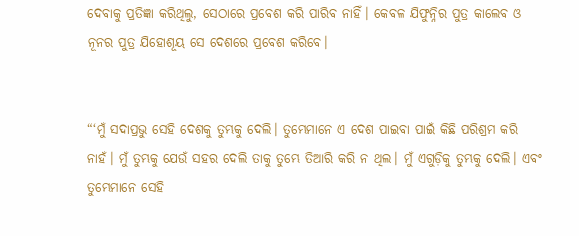ଦେବାକୁ ପ୍ରତିଜ୍ଞା କରିଥିଲୁ, ସେଠାରେ ପ୍ରବେଶ କରି ପାରିବ ନାହିଁ। କେବଳ ଯିଫୁନ୍ନିର ପୁତ୍ର କାଲେବ ଓ ନୂନର ପୁତ୍ର ଯିହୋଶୂୟ ସେ ଦେଶରେ ପ୍ରବେଶ କରିବେ।


“‘ମୁଁ ସଦାପ୍ରଭୁ ସେହି ଦେଶକୁ ତୁମ୍ଭକୁ ଦେଲି। ତୁମ୍ଭେମାନେ ଏ ଦେଶ ପାଇବା ପାଇଁ କିଛି ପରିଶ୍ରମ କରି ନାହଁ। ମୁଁ ତୁମ୍ଭକୁ ଯେଉଁ ସହର ଦେଲି ତାକୁ ତୁମ୍ଭେ ତିଆରି କରି ନ ଥିଲ। ମୁଁ ଏଗୁଡ଼ିକୁ ତୁମ୍ଭକୁ ଦେଲି। ଏବଂ ତୁମ୍ଭେମାନେ ସେହି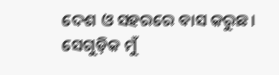ଦେଶ ଓ ସହରରେ ବାସ କରୁଛ। ସେଗୁଡ଼ିକ ମୁଁ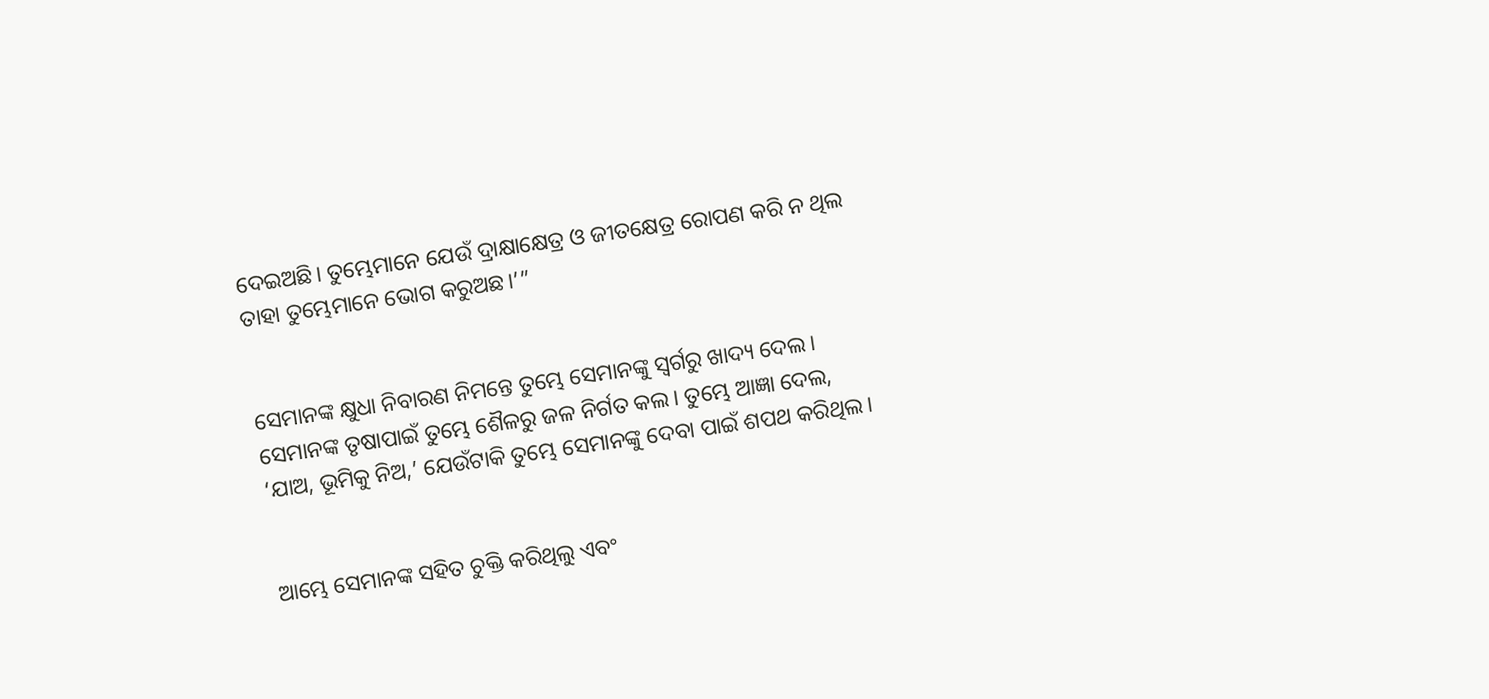ଦେଇଅଛି। ତୁମ୍ଭେମାନେ ଯେଉଁ ଦ୍ରାକ୍ଷାକ୍ଷେତ୍ର ଓ ଜୀତକ୍ଷେତ୍ର ରୋପଣ କରି ନ ଥିଲ ତାହା ତୁମ୍ଭେମାନେ ଭୋଗ କରୁଅଛ।’”


ସେମାନଙ୍କ କ୍ଷୁଧା ନିବାରଣ ନିମନ୍ତେ ତୁମ୍ଭେ ସେମାନଙ୍କୁ ସ୍ୱର୍ଗରୁ ଖାଦ୍ୟ ଦେଲ। ସେମାନଙ୍କ ତୃଷାପାଇଁ ତୁମ୍ଭେ ଶୈଳରୁ ଜଳ ନିର୍ଗତ କଲ। ତୁମ୍ଭେ ଆଜ୍ଞା ଦେଲ, ‘ଯାଅ, ଭୂମିକୁ ନିଅ,’ ଯେଉଁଟାକି ତୁମ୍ଭେ ସେମାନଙ୍କୁ ଦେବା ପାଇଁ ଶପଥ କରିଥିଲ।


ଆମ୍ଭେ ସେମାନଙ୍କ ସହିତ ଚୁକ୍ତି କରିଥିଲୁ ଏବଂ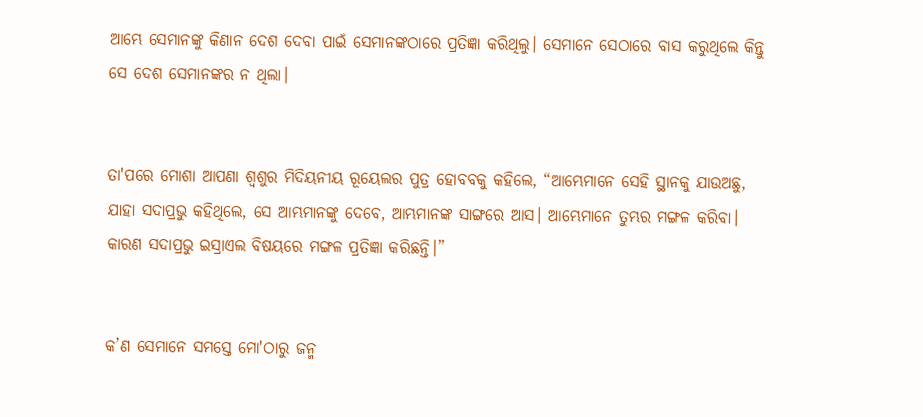ଆମ୍ଭେ ସେମାନଙ୍କୁ କିଣାନ ଦେଶ ଦେବା ପାଇଁ ସେମାନଙ୍କଠାରେ ପ୍ରତିଜ୍ଞା କରିଥିଲୁ। ସେମାନେ ସେଠାରେ ବାସ କରୁଥିଲେ କିନ୍ତୁ ସେ ଦେଶ ସେମାନଙ୍କର ନ ଥିଲା।


ତା'ପରେ ମୋଶା ଆପଣା ଶ୍ୱଶୁର ମିଦିୟନୀୟ ରୂୟେଲର ପୁତ୍ର ହୋବବକୁ କହିଲେ, “ଆମ୍ଭେମାନେ ସେହି ସ୍ଥାନକୁ ଯାଉଅଛୁ, ଯାହା ସଦାପ୍ରଭୁ କହିଥିଲେ, ସେ ଆମ୍ଭମାନଙ୍କୁ ଦେବେ, ଆମ୍ଭମାନଙ୍କ ସାଙ୍ଗରେ ଆସ। ଆମ୍ଭେମାନେ ତୁମ୍ଭର ମଙ୍ଗଳ କରିବା। କାରଣ ସଦାପ୍ରଭୁ ଇସ୍ରାଏଲ ବିଷୟରେ ମଙ୍ଗଳ ପ୍ରତିଜ୍ଞା କରିଛନ୍ତି।”


କ’ଣ ସେମାନେ ସମସ୍ତେ ମୋ'ଠାରୁ ଜନ୍ମ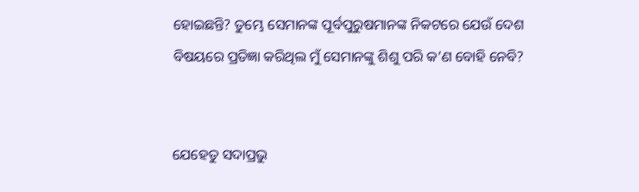ହୋଇଛନ୍ତି? ତୁମ୍ଭେ ସେମାନଙ୍କ ପୂର୍ବପୁରୁଷମାନଙ୍କ ନିକଟରେ ଯେଉଁ ଦେଶ ବିଷୟରେ ପ୍ରତିଜ୍ଞା କରିଥିଲ ମୁଁ ସେମାନଙ୍କୁ ଶିଶୁ ପରି କ’ଣ ବୋହି ନେବି?


ଯେହେତୁ ସଦାପ୍ରଭୁ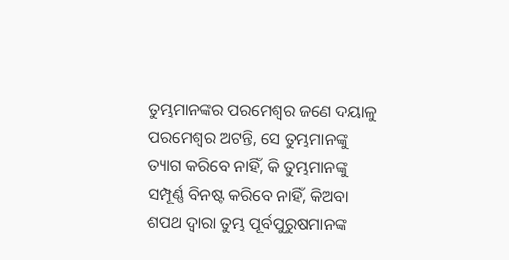ତୁମ୍ଭମାନଙ୍କର ପରମେଶ୍ୱର ଜଣେ ଦୟାଳୁ ପରମେଶ୍ୱର ଅଟନ୍ତି, ସେ ତୁମ୍ଭମାନଙ୍କୁ ତ୍ୟାଗ କରିବେ ନାହିଁ, କି ତୁମ୍ଭମାନଙ୍କୁ ସମ୍ପୂର୍ଣ୍ଣ ବିନଷ୍ଟ କରିବେ ନାହିଁ, କିଅବା ଶପଥ ଦ୍ୱାରା ତୁମ୍ଭ ପୂର୍ବପୁରୁଷମାନଙ୍କ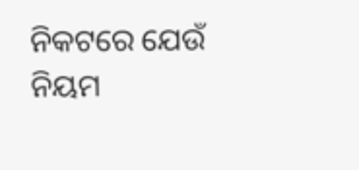ନିକଟରେ ଯେଉଁ ନିୟମ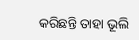କରିଛନ୍ତି ତାହା ଭୂଲି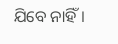ଯିବେ ନାହିଁ।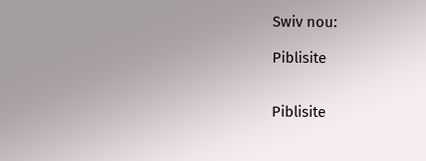Swiv nou:

Piblisite


Piblisite